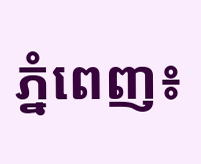ភ្នំពេញ៖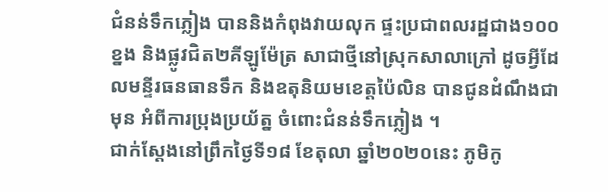ជំនន់ទឹកភ្លៀង បាននិងកំពុងវាយលុក ផ្ទះប្រជាពលរដ្ឋជាង១០០ខ្នង និងផ្លូវជិត២គីឡូម៉ែត្រ សាជាថ្មីនៅស្រុកសាលាក្រៅ ដូចអ្វីដែលមន្ទីរធនធានទឹក និងឧតុនិយមខេត្តប៉ៃលិន បានជូនដំណឹងជាមុន អំពីការប្រុងប្រយ័ត្ន ចំពោះជំនន់ទឹកភ្លៀង ។
ជាក់ស្ដែងនៅព្រឹកថ្ងៃទី១៨ ខែតុលា ឆ្នាំ២០២០នេះ ភូមិកូ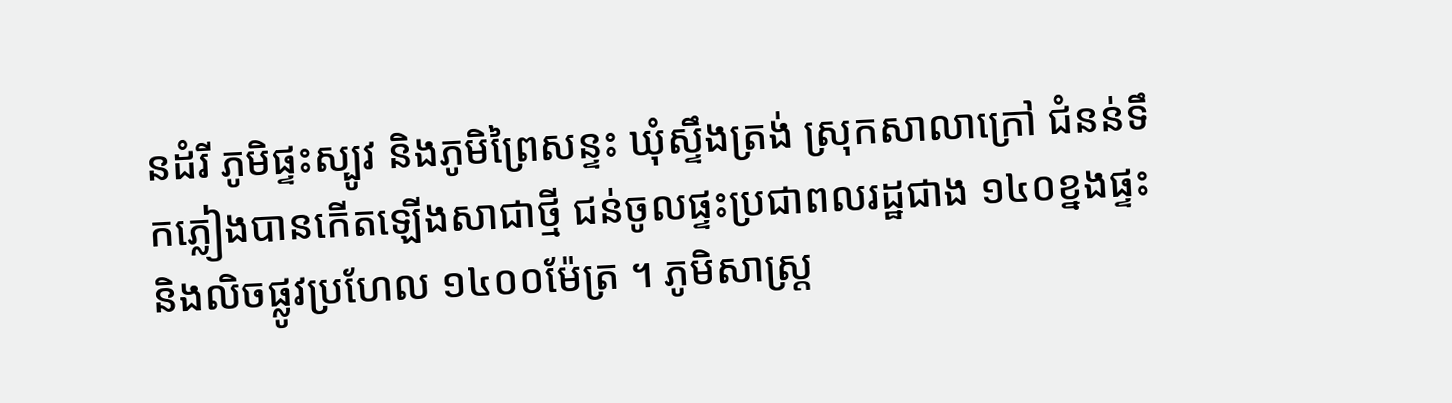នដំរី ភូមិផ្ទះស្បូវ និងភូមិព្រៃសន្ទះ ឃុំស្ទឹងត្រង់ ស្រុកសាលាក្រៅ ជំនន់ទឹកភ្លៀងបានកើតឡើងសាជាថ្មី ជន់ចូលផ្ទះប្រជាពលរដ្ឋជាង ១៤០ខ្នងផ្ទះ និងលិចផ្លូវប្រហែល ១៤០០ម៉ែត្រ ។ ភូមិសាស្ត្រ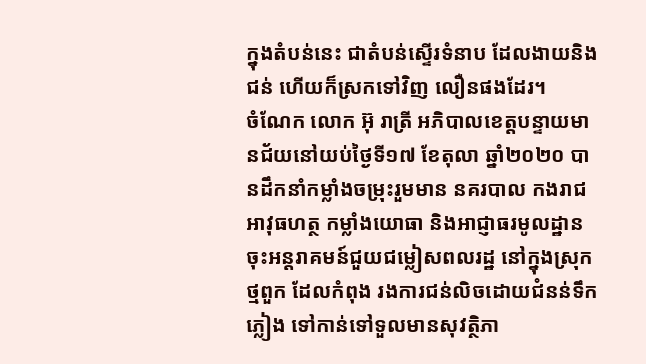ក្នុងតំបន់នេះ ជាតំបន់ស្ទើរទំនាប ដែលងាយនិងជន់ ហើយក៏ស្រកទៅវិញ លឿនផងដែរ។
ចំណែក លោក អ៊ុ រាត្រី អភិបាលខេត្តបន្ទាយមានជ័យនៅយប់ថ្ងៃទី១៧ ខែតុលា ឆ្នាំ២០២០ បានដឹកនាំកម្លាំងចម្រុះរួមមាន នគរបាល កងរាជអាវុធហត្ថ កម្លាំងយោធា និងអាជ្ញាធរមូលដ្ឋាន ចុះអន្តរាគមន៍ជួយជម្លៀសពលរដ្ឋ នៅក្នុងស្រុកថ្មពួក ដែលកំពុង រងការជន់លិចដោយជំនន់ទឹកភ្លៀង ទៅកាន់ទៅទួលមានសុវត្ថិភា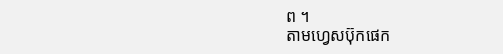ព ។
តាមហ្វេសប៊ុកផេក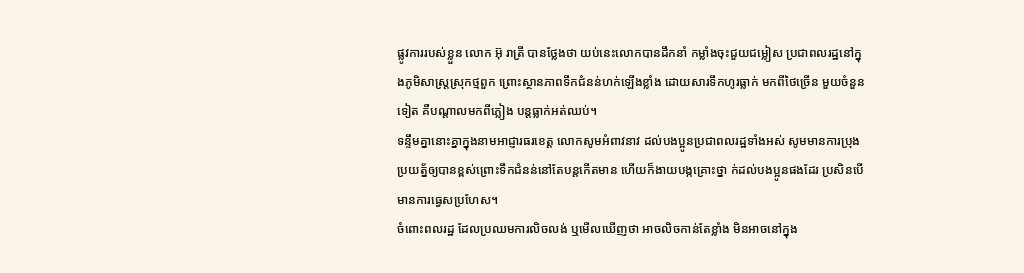ផ្លូវការរបស់ខ្លួន លោក អ៊ុ រាត្រី បានថ្លែងថា យប់នេះលោកបានដឹកនាំ កម្លាំងចុះជួយជម្លៀស ប្រជាពលរដ្ឋនៅក្នុងភូមិសាស្រ្តស្រុកថ្មពួក ព្រោះស្ថានភាពទឹកជំនន់ហក់ឡើងខ្លាំង ដោយសារទឹកហូរធ្លាក់ មកពីថៃច្រើន មួយចំនួនទៀត គឺបណ្តាលមកពីភ្លៀង បន្តធ្លាក់អត់ឈប់។
ទន្ទឹមគ្នានោះគ្នាក្នុងនាមអាជ្ញារធរខេត្ត លោកសូមអំពាវនាវ ដល់បងប្អូនប្រជាពលរដ្ឋទាំងអស់ សូមមានការប្រុងប្រយត្ន័ឲ្យបានខ្ពស់ព្រោះទឹកជំនន់នៅតែបន្តកើតមាន ហើយក៏ងាយបង្កគ្រោះថ្នា ក់ដល់បងប្អូនផងដែរ ប្រសិនបើមានការធ្វេសប្រហែស។
ចំពោះពលរដ្ឋ ដែលប្រឈមការលិចលង់ ឬមើលឃើញថា អាចលិចកាន់តែខ្លាំង មិនអាចនៅក្នុង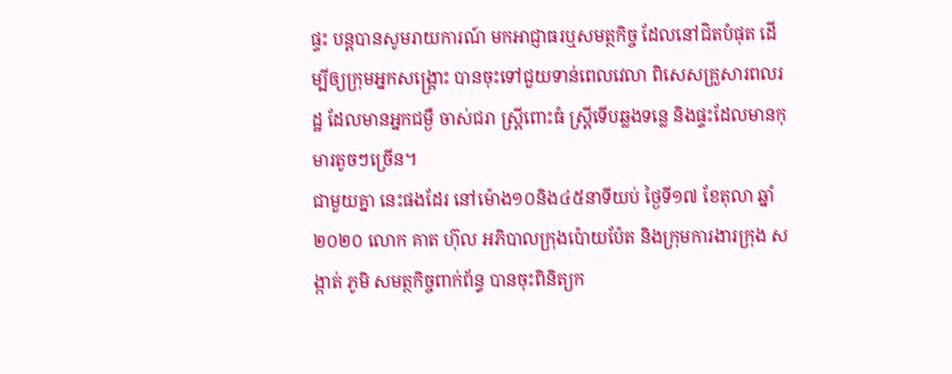ផ្ទះ បន្តបានសូមរាយការណ៍ មកអាជ្ញាធរឬសមត្ថកិច្ច ដែលនៅជិតបំផុត ដើម្បីឲ្យក្រុមអ្នកសង្គ្រោះ បានចុះទៅជួយទាន់ពេលវេលា ពិសេសគ្រួសារពលរដ្ឋ ដែលមានអ្នកជម្ងឺ ចាស់ជរា ស្រ្តីពោះធំ ស្រី្តទើបឆ្លងទន្លេ និងផ្ទះដែលមានកុមារតូចៗច្រើន។
ជាមួយគ្នា នេះផងដែរ នៅម៉ោង១០និង៤៥នាទីយប់ ថ្ងៃទី១៧ ខែតុលា ឆ្នាំ២០២០ លោក គាត ហ៊ុល អភិបាលក្រុងប៉ោយប៉ែត និងក្រុមការងារក្រុង សង្កាត់ ភូមិ សមត្ថកិច្ចពាក់ព័ន្ធ បានចុះពិនិត្យក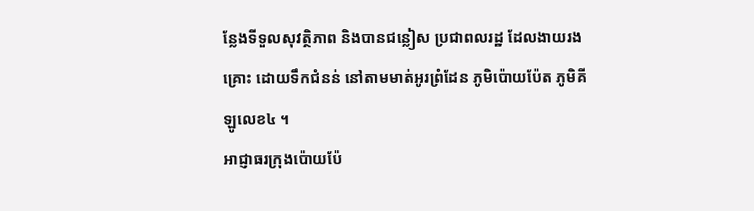ន្លែងទីទួលសុវត្ថិភាព និងបានជន្លៀស ប្រជាពលរដ្ឋ ដែលងាយរងគ្រោះ ដោយទឹកជំនន់ នៅតាមមាត់អូរព្រំដែន ភូមិប៉ោយប៉ែត ភូមិគីឡូលេខ៤ ។
អាជ្ញាធរក្រុងប៉ោយប៉ែ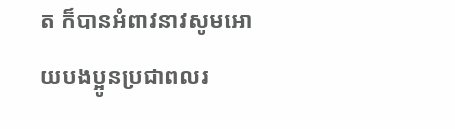ត ក៏បានអំពាវនាវសូមអោយបងប្អូនប្រជាពលរ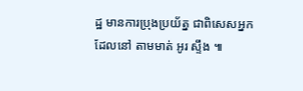ដ្ឋ មានការប្រុងប្រយ័ត្ន ជាពិសេសអ្នកដែលនៅ តាមមាត់ អូរ ស្ទឹង ៕